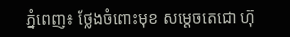ភ្នំពេញ៖ ថ្លែងចំពោះមុខ សម្ដេចតេជោ ហ៊ុ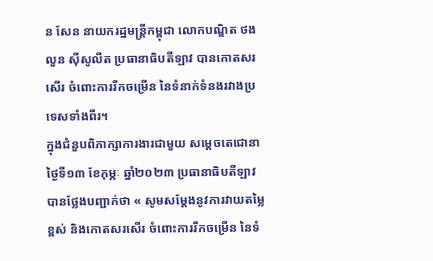ន សែន នាយករដ្ឋមន្ដ្រីកម្ពុជា លោកបណ្ឌិត ថងលួន ស៊ីសូលីត ប្រធានាធិបតីឡាវ បានកោតសរសើរ ចំពោះការរីកចម្រើន នៃទំនាក់ទំនងរវាងប្រទេសទាំងពីរ។
ក្នុងជំនួបពិភាក្សាការងារជាមួយ សម្ដេចតេជោនាថ្ងៃទី១៣ ខែកុម្ភៈ ឆ្នាំ២០២៣ ប្រធានាធិបតីឡាវ បានថ្លែងបញ្ជាក់ថា « សូមសម្ដែងនូវការវាយតម្លៃខ្ពស់ និងកោតសរសើរ ចំពោះការរីកចម្រើន នៃទំ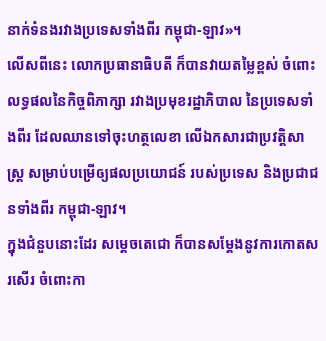នាក់ទំនងរវាងប្រទេសទាំងពីរ កម្ពុជា-ឡាវ»។
លើសពីនេះ លោកប្រធានាធិបតី ក៏បានវាយតម្លៃខ្ពស់ ចំពោះលទ្ធផលនៃកិច្ចពិភាក្សា រវាងប្រមុខរដ្ឋាភិបាល នៃប្រទេសទាំងពីរ ដែលឈានទៅចុះហត្ថលេខា លើឯកសារជាប្រវត្តិសាស្រ្ត សម្រាប់បម្រើឲ្យផលប្រយោជន៍ របស់ប្រទេស និងប្រជាជនទាំងពីរ កម្ពុជា-ឡាវ។
ក្នុងជំនួបនោះដែរ សម្តេចតេជោ ក៏បានសម្ដែងនូវការកោតសរសើរ ចំពោះកា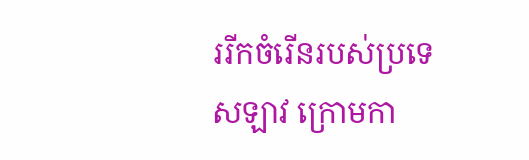ររីកចំរើនរបស់ប្រទេសឡាវ ក្រោមកា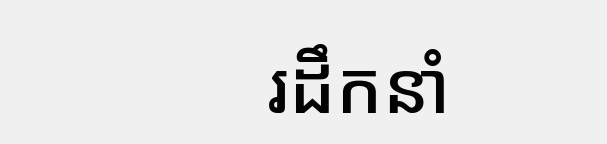រដឹកនាំ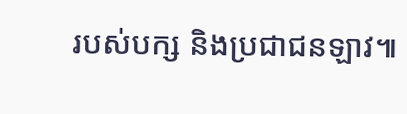របស់បក្ស និងប្រជាជនឡាវ៕